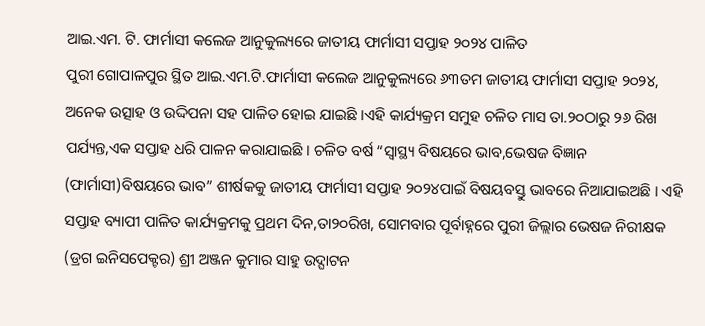ଆଇ.ଏମ. ଟି. ଫାର୍ମାସୀ କଲେଜ ଆନୁକୁଲ୍ୟରେ ଜାତୀୟ ଫାର୍ମାସୀ ସପ୍ତାହ ୨୦୨୪ ପାଳିତ
ପୁରୀ ଗୋପାଳପୁର ସ୍ଥିତ ଆଇ.ଏମ.ଟି.ଫାର୍ମାସୀ କଲେଜ ଆନୁକୁଲ୍ୟରେ ୬୩ତମ ଜାତୀୟ ଫାର୍ମାସୀ ସପ୍ତାହ ୨୦୨୪, ଅନେକ ଉତ୍ସାହ ଓ ଉଦ୍ଦିପନା ସହ ପାଳିତ ହୋଇ ଯାଇଛି ।ଏହି କାର୍ଯ୍ୟକ୍ରମ ସମୁହ ଚଳିତ ମାସ ତା.୨୦ଠାରୁ ୨୬ ରିଖ ପର୍ଯ୍ୟନ୍ତ,ଏକ ସପ୍ତାହ ଧରି ପାଳନ କରାଯାଇଛି । ଚଳିତ ବର୍ଷ “ସ୍ୱାସ୍ଥ୍ୟ ବିଷୟରେ ଭାବ,ଭେଷଜ ବିଜ୍ଞାନ (ଫାର୍ମାସୀ)ବିଷୟରେ ଭାବ” ଶୀର୍ଷକକୁ ଜାତୀୟ ଫାର୍ମାସୀ ସପ୍ତାହ ୨୦୨୪ପାଇଁ ବିଷୟବସ୍ତୁ ଭାବରେ ନିଆଯାଇଅଛି । ଏହି ସପ୍ତାହ ବ୍ୟାପୀ ପାଳିତ କାର୍ଯ୍ୟକ୍ରମକୁ ପ୍ରଥମ ଦିନ,ତା୨୦ରିଖ, ସୋମବାର ପୂର୍ବାହ୍ନରେ ପୁରୀ ଜିଲ୍ଲାର ଭେଷଜ ନିରୀକ୍ଷକ (ଡ୍ରଗ ଇନିସପେକ୍ଟର) ଶ୍ରୀ ଅଞ୍ଜନ କୁମାର ସାହୁ ଉଦ୍ଘାଟନ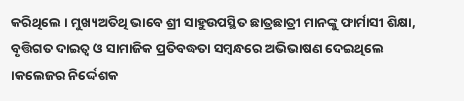କରିଥିଲେ । ମୁଖ୍ୟଅତିଥି ଭାବେ ଶ୍ରୀ ସାହୁଉପସ୍ଥିତ ଛାତ୍ରଛାତ୍ରୀ ମାନଙ୍କୁ ଫାର୍ମାସୀ ଶିକ୍ଷା, ବୃତ୍ତିଗତ ଦାଇତ୍ଵ ଓ ସାମାଜିକ ପ୍ରତିବଦ୍ଧତା ସମ୍ବନ୍ଧରେ ଅଭିଭାଷଣ ଦେଇଥିଲେ ।କଲେଜର ନିର୍ଦ୍ଦେଶକ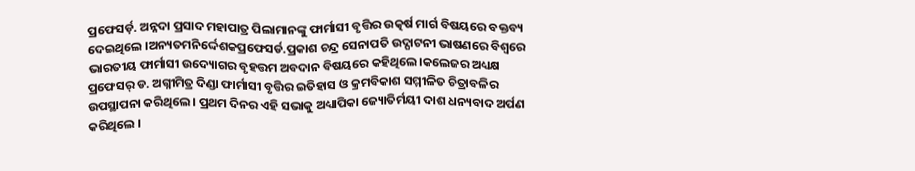ପ୍ରଫେସର୍ଡ଼. ଅନ୍ନଦା ପ୍ରସାଦ ମହାପାତ୍ର ପିଲାମାନଙ୍କୁ ଫାର୍ମାସୀ ବୃତ୍ତିର ଉତ୍କର୍ଷ ମାର୍ଗ ବିଷୟରେ ବକ୍ତବ୍ୟ ଦେଇଥିଲେ ।ଅନ୍ୟତମନିର୍ଦ୍ଦେଶକପ୍ରଫେସର୍ଡ.ପ୍ରକାଶ ଚନ୍ଦ୍ର ସେନାପତି ଉଦ୍ଘାଟନୀ ଭାଷଣରେ ବିଶ୍ୱରେ ଭାରତୀୟ ଫାର୍ମାସୀ ଉଦ୍ୟୋଗର ବୃହତ୍ତମ ଅବଦାନ ବିଷୟରେ କହିଥିଲେ।କଲେଜର ଅଧ୍ୟକ୍ଷ ପ୍ରଫେସର୍ ଡ. ଅଗ୍ନୀମିତ୍ର ଦିଣ୍ଡା ଫାର୍ମାସୀ ବୃତ୍ତିର ଇତିହାସ ଓ କ୍ରମବିକାଶ ସମ୍ମୀଳିତ ଚିତ୍ରାବଳିର ଉପସ୍ଥାପନା କରିଥିଲେ । ପ୍ରଥମ ଦିନର ଏହି ସଭାକୁ ଅଧ୍ୟାପିକା ଜ୍ୟୋତିର୍ମୟୀ ଦାଶ ଧନ୍ୟବାଦ ଅର୍ପଣ କରିଥିଲେ ।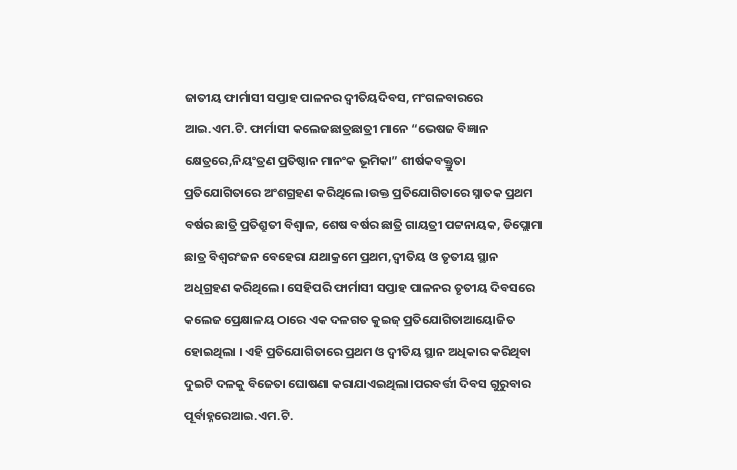ଜାତୀୟ ଫାର୍ମାସୀ ସପ୍ତାହ ପାଳନର ଦ୍ୱୀତିୟଦିବସ, ମଂଗଳବାରରେ ଆଇ.ଏମ.ଟି. ଫାର୍ମାସୀ କଲେଜଛାତ୍ରଛାତ୍ରୀ ମାନେ “ଭେଷଜ ବିଜ୍ଞାନ କ୍ଷେତ୍ରରେ,ନିୟଂତ୍ରଣ ପ୍ରତିଷ୍ଠାନ ମାନଂକ ଭୂମିକା” ଶୀର୍ଷକବକ୍ତ୍ରୁତା ପ୍ରତିଯୋଗିତାରେ ଅଂଶଗ୍ରହଣ କରିଥିଲେ ।ଉକ୍ତ ପ୍ରତିଯୋଗିତାରେ ସ୍ନାତକ ପ୍ରଥମ ବର୍ଷର ଛାତ୍ରି ପ୍ରତିଶ୍ରୁତୀ ବିଶ୍ୱାଳ, ଶେଷ ବର୍ଷର ଛାତ୍ରି ଗାୟତ୍ରୀ ପଟ୍ଟନାୟକ, ଡିପ୍ଲୋମା ଛାତ୍ର ବିଶ୍ୱରଂଜନ ବେହେରା ଯଥାକ୍ରମେ ପ୍ରଥମ,ଦ୍ୱୀତିୟ ଓ ତୃତୀୟ ସ୍ଥାନ ଅଧିଗ୍ରହଣ କରିଥିଲେ। ସେହିପରି ଫାର୍ମାସୀ ସପ୍ତାହ ପାଳନର ତୃତୀୟ ଦିବସରେ କଲେଜ ପ୍ରେକ୍ଷାଳୟ ଠାରେ ଏକ ଦଳଗତ କୁଇଜ୍ ପ୍ରତିଯୋଗିତାଆୟୋଜିତ ହୋଇଥିଲା । ଏହି ପ୍ରତିଯୋଗିତାରେ ପ୍ରଥମ ଓ ଦ୍ୱୀତିୟ ସ୍ଥାନ ଅଧିକାର କରିଥିବା ଦୁଇଟି ଦଳକୁ ବିଜେତା ଘୋଷଣା କରାଯାଏଇଥିଲା।ପରବର୍ତ୍ତୀ ଦିବସ ଗୁରୁବାର ପୂର୍ବାହ୍ନରେଆଇ.ଏମ.ଟି.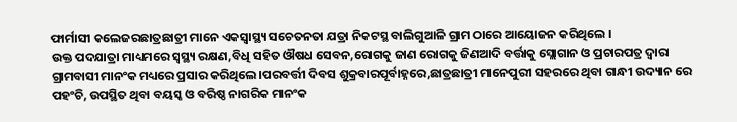ଫାର୍ମାସୀ କଲେଜରଛାତ୍ରଛାତ୍ରୀ ମାନେ ଏକସ୍ୱାସ୍ଥ୍ୟ ସଚେତନତା ଯତ୍ରା ନିକଟସ୍ଥ ବାଲିଗୁଆଳି ଗ୍ରାମ ଠାରେ ଆୟୋଜନ କରିଥିଲେ ।
ଉକ୍ତ ପଦଯାତ୍ରା ମାଧ୍ୟମରେ ସ୍ୱସ୍ଥ୍ୟ ରକ୍ଷଣ,ବିଧି ସହିତ ଔଷଧ ସେବନ,ରୋଗକୁ ଜାଣ ରୋଗକୁ ଜିଣଆଦି ବର୍ତ୍ତାକୁ ସ୍ଲୋଗାନ ଓ ପ୍ରଚାରପତ୍ର ଦ୍ୱାରା ଗ୍ରାମବାସୀ ମାନଂକ ମଧ୍ୟରେ ପ୍ରସାର କରିଥିଲେ।ପରବର୍ତ୍ତୀ ଦିବସ ଶୁକ୍ରବାରପୂର୍ବାହ୍ନରେ,ଛାତ୍ରଛାତ୍ରୀ ମାନେପୁରୀ ସହରରେ ଥିବା ଗାନ୍ଧୀ ଉଦ୍ୟାନ ରେ ପହଂଚି, ଉପସ୍ଥିତ ଥିବା ବୟସ୍କ ଓ ବରିଷ୍ଠ ନାଗରିକ ମାନଂକ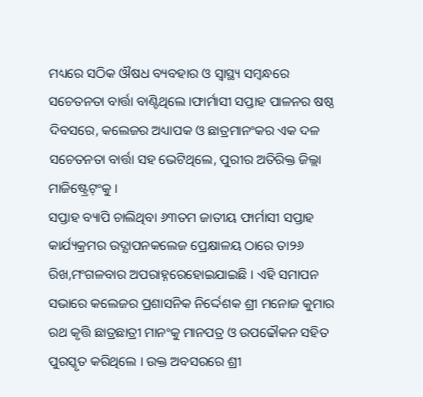ମଧ୍ୟରେ ସଠିକ ଔଷଧ ବ୍ୟବହାର ଓ ସ୍ୱାସ୍ଥ୍ୟ ସମ୍ବନ୍ଧରେ ସଚେତନତା ବାର୍ତ୍ତା ବାଣ୍ଟିଥିଲେ ।ଫାର୍ମାସୀ ସପ୍ତାହ ପାଳନର ଷଷ୍ଠ ଦିବସରେ, କଲେଜର ଅଧ୍ୟାପକ ଓ ଛାତ୍ରମାନଂକର ଏକ ଦଳ ସଚେତନତା ବାର୍ତ୍ତା ସହ ଭେଟିଥିଲେ, ପୁରୀର ଅତିରିକ୍ତ ଜିଲ୍ଲା ମାଜିଷ୍ଟ୍ରେଟ୍ଂକୁ ।
ସପ୍ତାହ ବ୍ୟାପି ଚାଲିଥିବା ୬୩ତମ ଜାତୀୟ ଫାର୍ମାସୀ ସପ୍ତାହ କାର୍ଯ୍ୟକ୍ରମର ଉଦ୍ଯାପନକଲେଜ ପ୍ରେକ୍ଷାଳୟ ଠାରେ ତା୨୬ ରିଖ,ମଂଗଳବାର ଅପରାହ୍ନରେହୋଇଯାଇଛି । ଏହି ସମାପନ ସଭାରେ କଲେଜର ପ୍ରଶାସନିକ ନିର୍ଦ୍ଦେଶକ ଶ୍ରୀ ମନୋଜ କୁମାର ରଥ କୃତ୍ତି ଛାତ୍ରଛାତ୍ରୀ ମାନଂକୁ ମାନପତ୍ର ଓ ଉପଢୌକନ ସହିତ ପୁରସ୍କୃତ କରିଥିଲେ । ଉକ୍ତ ଅବସରରେ ଶ୍ରୀ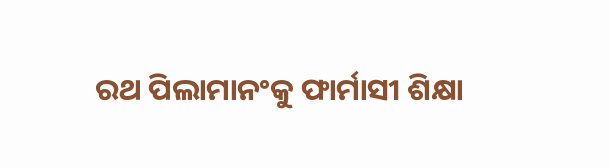ରଥ ପିଲାମାନଂକୁ ଫାର୍ମାସୀ ଶିକ୍ଷା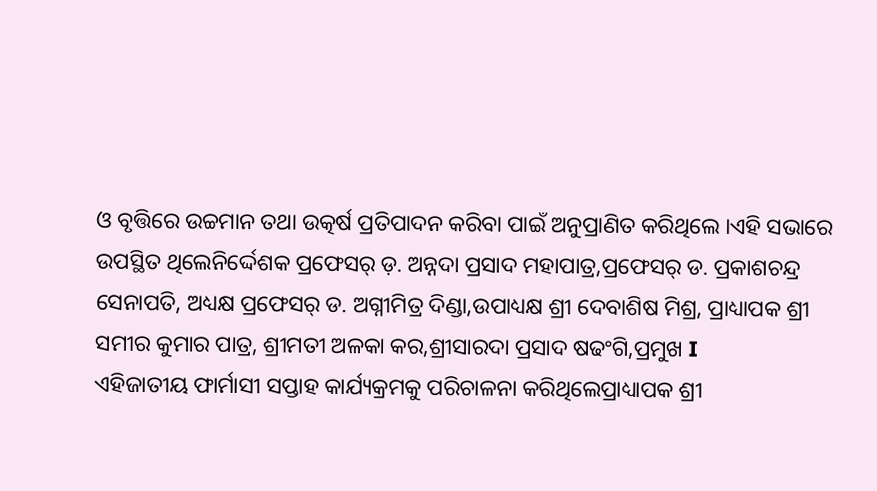ଓ ବୃତ୍ତିରେ ଉଚ୍ଚମାନ ତଥା ଉତ୍କର୍ଷ ପ୍ରତିପାଦନ କରିବା ପାଇଁ ଅନୁପ୍ରାଣିତ କରିଥିଲେ ।ଏହି ସଭାରେ ଉପସ୍ଥିତ ଥିଲେନିର୍ଦ୍ଦେଶକ ପ୍ରଫେସର୍ ଡ଼. ଅନ୍ନଦା ପ୍ରସାଦ ମହାପାତ୍ର,ପ୍ରଫେସର୍ ଡ. ପ୍ରକାଶଚନ୍ଦ୍ର ସେନାପତି, ଅଧ୍ୟକ୍ଷ ପ୍ରଫେସର୍ ଡ. ଅଗ୍ନୀମିତ୍ର ଦିଣ୍ଡା,ଉପାଧ୍ୟକ୍ଷ ଶ୍ରୀ ଦେବାଶିଷ ମିଶ୍ର, ପ୍ରାଧ୍ୟାପକ ଶ୍ରୀ ସମୀର କୁମାର ପାତ୍ର, ଶ୍ରୀମତୀ ଅଳକା କର,ଶ୍ରୀସାରଦା ପ୍ରସାଦ ଷଢଂଗି,ପ୍ରମୁଖ I
ଏହିଜାତୀୟ ଫାର୍ମାସୀ ସପ୍ତାହ କାର୍ଯ୍ୟକ୍ରମକୁ ପରିଚାଳନା କରିଥିଲେପ୍ରାଧ୍ୟାପକ ଶ୍ରୀ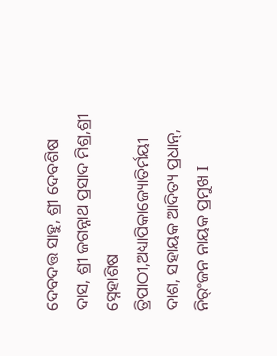ଦେବଦତ୍ତ ସାହୁ, ଶ୍ରୀ ଦେବଶିଷ ଦାସ, ଶ୍ରୀ ଜଗନ୍ନାଥ ପ୍ରସାଦ ମିଶ୍ର,ଶ୍ରୀ ସ୍ନେହାଶିଷ ତ୍ରିପାଠୀ,ଅଧ୍ୟାପିକାଜ୍ୟୋତିର୍ମୟୀ ଦାଶ, ସହାୟକ ଆଦିତ୍ୟ ପ୍ରଧାନ୍, ନିର୍ଂଜନ ନାୟକ ପ୍ରମୁଖ I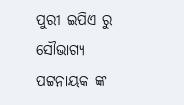ପୁରୀ ଇପିଏ ରୁ ସୌଭାଗ୍ୟ ପଟ୍ଟନାୟକ ଙ୍କ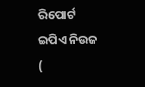ରିପୋର୍ଟ
ଇପିଏ ନିଉଜ (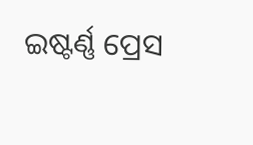ଇଷ୍ଟର୍ଣ୍ଣ ପ୍ରେସ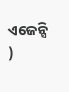ଏଜେନ୍ସି )